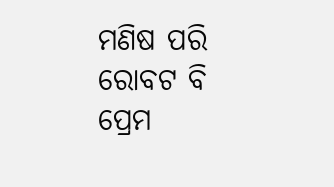ମଣିଷ ପରି ରୋବଟ ବି ପ୍ରେମ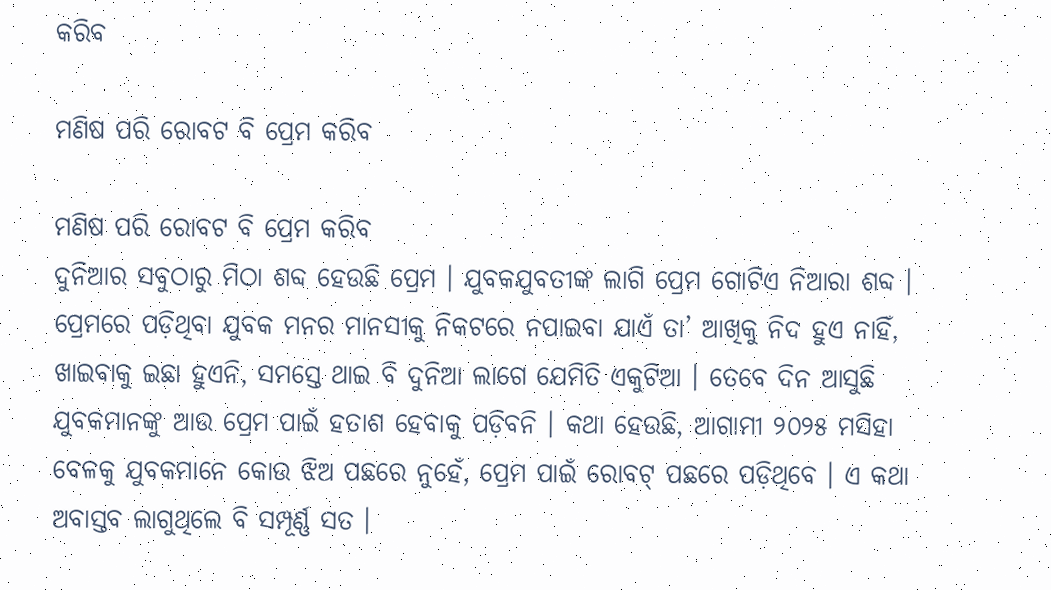କରିବ

ମଣିଷ ପରି ରୋବଟ ବି ପ୍ରେମ କରିବ

ମଣିଷ ପରି ରୋବଟ ବି ପ୍ରେମ କରିବ
ଦୁନିଆର ସବୁଠାରୁ ମିଠା ଶବ୍ଦ ହେଉଛି ପ୍ରେମ । ଯୁବକଯୁବତୀଙ୍କ ଲାଗି ପ୍ରେମ ଗୋଟିଏ ନିଆରା ଶବ୍ଦ । ପ୍ରେମରେ ପଡ଼ିଥିବା ଯୁବକ ମନର ମାନସୀକୁ ନିକଟରେ ନପାଇବା ଯାଏଁ ତା’ ଆଖିକୁ ନିଦ ହୁଏ ନାହିଁ, ଖାଇବାକୁ ଇଛା ହୁଏନି, ସମସ୍ତେ ଥାଇ ବି ଦୁନିଆ ଲାଗେ ଯେମିତି ଏକୁଟିଆ । ତେବେ ଦିନ ଆସୁଛି ଯୁବକମାନଙ୍କୁ ଆଉ ପ୍ରେମ ପାଇଁ ହତାଶ ହେବାକୁ ପଡ଼ିବନି । କଥା ହେଉଛି, ଆଗାମୀ ୨୦୨୫ ମସିହା ବେଳକୁ ଯୁବକମାନେ କୋଉ ଝିଅ ପଛରେ ନୁହେଁ, ପ୍ରେମ ପାଇଁ ରୋବଟ୍‍ ପଛରେ ପଡ଼ିଥିବେ । ଏ କଥା ଅବାସ୍ତବ ଲାଗୁଥିଲେ ବି ସମ୍ପୂର୍ଣ୍ଣ ସତ ।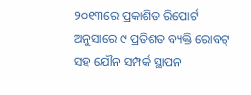୨୦୧୩ରେ ପ୍ରକାଶିତ ରିପୋର୍ଟ ଅନୁସାରେ ୯ ପ୍ରତିଶତ ବ୍ୟକ୍ତି ରୋବଟ୍‍ ସହ ଯୌନ ସମ୍ପର୍କ ସ୍ଥାପନ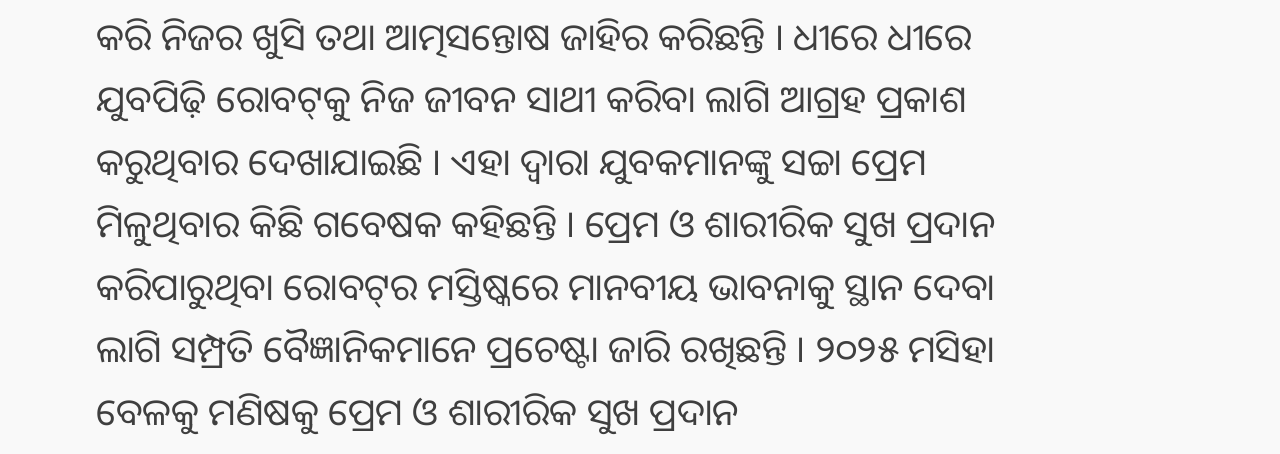କରି ନିଜର ଖୁସି ତଥା ଆତ୍ମସନ୍ତୋଷ ଜାହିର କରିଛନ୍ତି । ଧୀରେ ଧୀରେ ଯୁବପିଢ଼ି ରୋବଟ୍‍କୁ ନିଜ ଜୀବନ ସାଥୀ କରିବା ଲାଗି ଆଗ୍ରହ ପ୍ରକାଶ କରୁଥିବାର ଦେଖାଯାଇଛି । ଏହା ଦ୍ୱାରା ଯୁବକମାନଙ୍କୁ ସଚ୍ଚା ପ୍ରେମ ମିଳୁଥିବାର କିଛି ଗବେଷକ କହିଛନ୍ତି । ପ୍ରେମ ଓ ଶାରୀରିକ ସୁଖ ପ୍ରଦାନ କରିପାରୁଥିବା ରୋବଟ୍‍ର ମସ୍ତିଷ୍କରେ ମାନବୀୟ ଭାବନାକୁ ସ୍ଥାନ ଦେବା ଲାଗି ସମ୍ପ୍ରତି ବୈଜ୍ଞାନିକମାନେ ପ୍ରଚେଷ୍ଟା ଜାରି ରଖିଛନ୍ତି । ୨୦୨୫ ମସିହା ବେଳକୁ ମଣିଷକୁ ପ୍ରେମ ଓ ଶାରୀରିକ ସୁଖ ପ୍ରଦାନ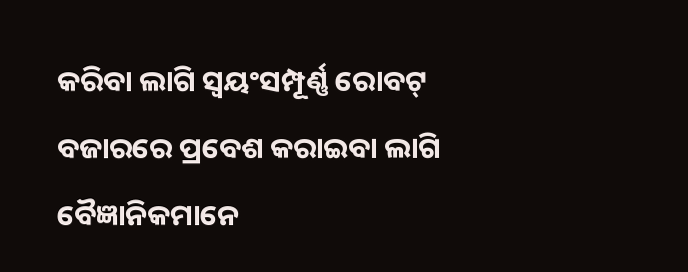କରିବା ଲାଗି ସ୍ୱୟଂସମ୍ପୂର୍ଣ୍ଣ ରୋବଟ୍‍ ବଜାରରେ ପ୍ରବେଶ କରାଇବା ଲାଗି ବୈଜ୍ଞାନିକମାନେ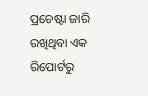ପ୍ରଚେଷ୍ଟା ଜାରି ରଖିଥିବା ଏକ ରିପୋର୍ଟରୁ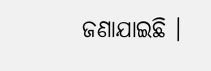ଜଣାଯାଇଛି ।